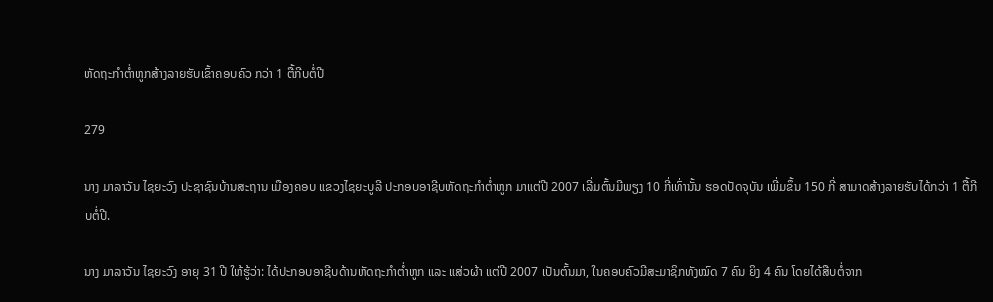ຫັດຖະກໍາຕໍ່າຫູກສ້າງລາຍຮັບເຂົ້າຄອບຄົວ ກວ່າ 1 ຕື້ກີບຕໍ່ປີ

279

ນາງ ມາລາວັນ ໄຊຍະວົງ ປະຊາຊົນບ້ານສະຖານ ເມືອງຄອບ ແຂວງໄຊຍະບູລີ ປະກອບອາຊີບຫັດຖະກໍາຕໍ່າຫູກ ມາແຕ່ປີ 2007 ເລີ່ມຕົ້ນມີພຽງ 10 ກີ່ເທົ່ານັ້ນ ຮອດປັດຈຸບັນ ເພີ່ມຂຶ້ນ 150 ກີ່ ສາມາດສ້າງລາຍຮັບໄດ້ກວ່າ 1 ຕື້ກີບຕໍ່ປີ.

ນາງ ມາລາວັນ ໄຊຍະວົງ ອາຍຸ 31 ປີ ໃຫ້ຮູ້ວ່າ: ໄດ້ປະກອບອາຊີບດ້ານຫັດຖະກຳຕໍ່າຫູກ ແລະ ແສ່ວຜ້າ ແຕ່ປີ 2007 ເປັນຕົ້ນມາ, ໃນຄອບຄົວມີສະມາຊິກທັງໝົດ 7 ຄົນ ຍິງ 4 ຄົນ ໂດຍໄດ້ສືບຕໍ່ຈາກ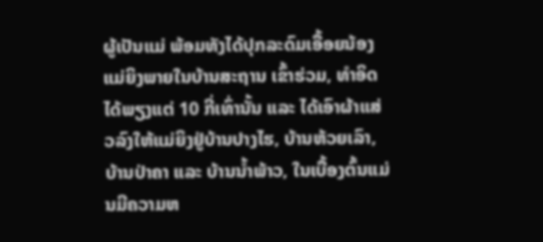ຜູ້ເປັນແມ່ ພ້ອມທັງໄດ້ປຸກລະດົມເອື້ອຍນ້ອງແມ່ຍິງພາຍໃນບ້ານສະຖານ ເຂົ້າຮ່ວມ, ທຳອິດໄດ້ພຽງແຕ່ 10 ກີ່ເທົ່ານັ້ນ ແລະ ໄດ້ເອົາຜ້າແສ່ວລົງໃຫ້ແມ່ຍິງຢູ່ບ້ານປາງໄຮ, ບ້ານຫ້ວຍເລົາ, ບ້ານປ່າຄາ ແລະ ບ້ານນ້ຳພ້າວ, ໃນເບື້ອງຕົ້ນແມ່ນມີຄວາມຫ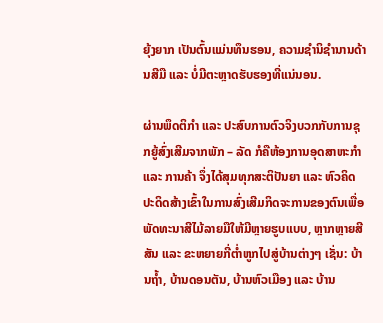ຍຸ້ງຍາກ ເປັນຕົ້ນແມ່ນທຶນຮອນ, ຄວາມຊໍານິຊຳນານດ້ານສີມື ແລະ ບໍ່ມີຕະຫຼາດຮັບຮອງທີ່ແນ່ນອນ.

ຜ່ານພຶດຕິກຳ ແລະ ປະສົບການຕົວຈິງບວກກັບການຊຸກຍູ້ສົ່ງເສີມຈາກພັກ – ລັດ ກໍຄືຫ້ອງການອຸດສາຫະກຳ ແລະ ການຄ້າ ຈຶ່ງໄດ້ສຸມທຸກສະຕິປັນຍາ ແລະ ຫົວຄິດປະດິດສ້າງເຂົ້າໃນການສົ່ງເສີມກິດຈະການຂອງຕົນເພື່ອພັດທະນາສີໄມ້ລາຍມືໃຫ້ມີຫຼາຍຮູບແບບ, ຫຼາກຫຼາຍສີສັນ ແລະ ຂະຫຍາຍກີ່ຕ່ຳຫູກໄປສູ່ບ້ານຕ່າງໆ ເຊັ່ນ: ບ້ານຖໍ້າ, ບ້ານດອນຕັນ, ບ້ານຫົວເມືອງ ແລະ ບ້ານ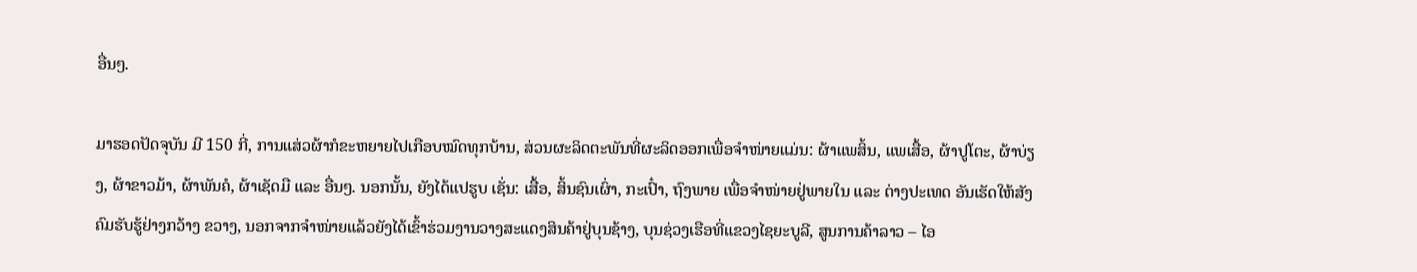ອື່ນໆ.

ມາຮອດປັດຈຸບັນ ມີ 150 ກີ່, ການແສ່ວຜ້າກໍຂະຫຍາຍໄປເກືອບໝົດທຸກບ້ານ, ສ່ວນຜະລິດຕະພັນທີ່ຜະລິດອອກເພື່ອຈໍາໜ່າຍແມ່ນ: ຜ້າແພສິ້ນ, ແພເສື້ອ, ຜ້າປູໂຕະ, ຜ້າບ່ຽງ, ຜ້າຂາວມ້າ, ຜ້າພັນຄໍ, ຜ້າເຊັດມື ແລະ ອື່ນໆ. ນອກນັ້ນ, ຍັງໄດ້ແປຮູບ ເຊັ່ນ: ເສື້ອ, ສິ້ນຊົນເຜົ່າ, ກະເປົ໋າ, ຖົງພາຍ ເພື່ອຈໍາໜ່າຍຢູ່ພາຍໃນ ແລະ ຕ່າງປະເທດ ອັນເຮັດໃຫ້ສັງຄົມຮັບຮູ້ຢ່າງກວ້າງ ຂວາງ, ນອກຈາກຈໍາໜ່າຍແລ້ວຍັງໄດ້ເຂົ້າຮ່ວມງານວາງສະແດງສິນຄ້າຢູ່ບຸນຊ້າງ, ບຸນຊ່ວງເຮືອທີ່ແຂວງໄຊຍະບູລີ, ສູນການຄ້າລາວ – ໄອ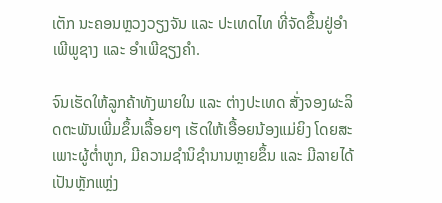ເຕັກ ນະຄອນຫຼວງວຽງຈັນ ແລະ ປະເທດໄທ ທີ່ຈັດຂຶ້ນຢູ່ອຳເພີພູຊາງ ແລະ ອຳເພີຊຽງຄຳ.

ຈົນເຮັດໃຫ້ລູກຄ້າທັງພາຍໃນ ແລະ ຕ່າງປະເທດ ສັ່ງຈອງຜະລິດຕະພັນເພີ່ມຂຶ້ນເລື້ອຍໆ ເຮັດໃຫ້ເອື້ອຍນ້ອງແມ່ຍິງ ໂດຍສະເພາະຜູ້ຕໍ່າຫູກ, ມີຄວາມຊໍານິຊຳນານຫຼາຍຂຶ້ນ ແລະ ມີລາຍໄດ້ເປັນຫຼັກແຫຼ່ງ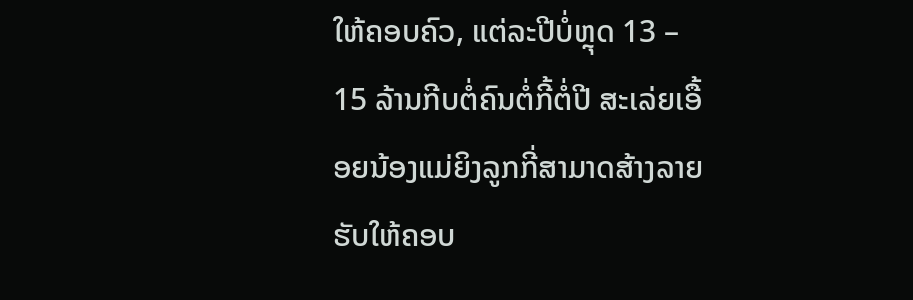ໃຫ້ຄອບຄົວ, ແຕ່ລະປີບໍ່ຫຼຸດ 13 – 15 ລ້ານກີບຕໍ່ຄົນຕໍ່ກີ້ຕໍ່ປີ ສະເລ່ຍເອື້ອຍນ້ອງແມ່ຍິງລູກກີ່ສາມາດສ້າງລາຍຮັບໃຫ້ຄອບ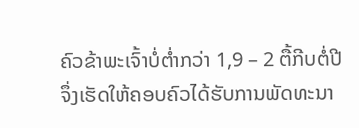ຄົວຂ້າພະເຈົ້າບໍ່ຕໍ່າກວ່າ 1,9 – 2 ຕື້ກີບຕໍ່ປີ ຈຶ່ງເຮັດໃຫ້ຄອບຄົວໄດ້ຮັບການພັດທະນາ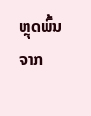ຫຼຸດພົ້ນຈາກ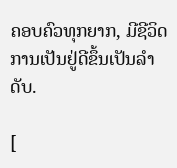ຄອບຄົວທຸກຍາກ, ມີຊີວິດການເປັນຢູ່ດີຂຶ້ນເປັນລຳດັບ.

[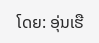ໂດຍ: ອຸ່ນເຮື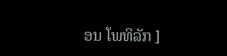ອນ ໂພທິລັກ ]